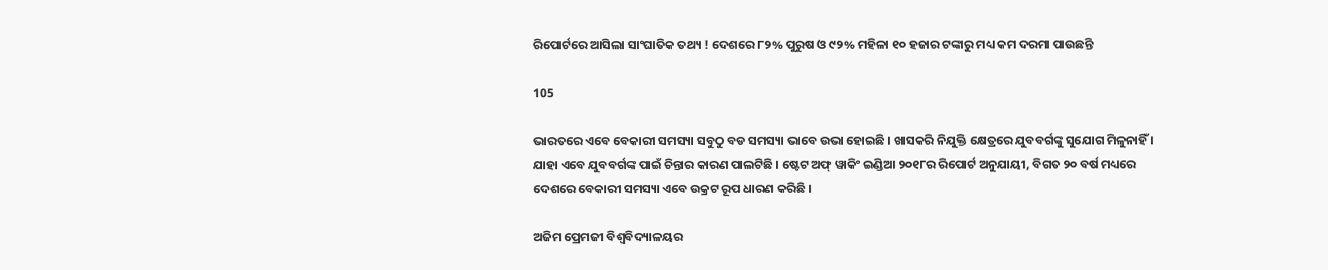ରିପୋର୍ଟରେ ଆସିଲା ସାଂଘାତିକ ତଥ୍ୟ ! ଦେଶରେ ୮୨% ପୁରୁଷ ଓ ୯୨% ମହିଳା ୧୦ ହଜାର ଟଙ୍କାରୁ ମଧ୍ୟ କମ ଦରମା ପାଉଛନ୍ତି

105

ଭାରତରେ ଏବେ ବେକାରୀ ସମସ୍ୟା ସବୁଠୁ ବଡ ସମସ୍ୟା ଭାବେ ଉଭା ହୋଇଛି । ଖାସକରି ନିଯୁକ୍ତି କ୍ଷେତ୍ରରେ ଯୁବବର୍ଗଙ୍କୁ ସୁଯୋଗ ମିଳୁନାହିଁ । ଯାହା ଏବେ ଯୁବବର୍ଗଙ୍କ ପାଇଁ ଚିନ୍ତାର କାରଣ ପାଲଟିଛି । ଷ୍ଟେଟ ଅଫ୍ ୱାକିଂ ଇଣ୍ଡିଆ ୨୦୧୮ର ରିପୋର୍ଟ ଅନୁଯାୟୀ, ବିଗତ ୨୦ ବର୍ଷ ମଧ୍ୟରେ ଦେଶରେ ବେକାରୀ ସମସ୍ୟା ଏବେ ଉକ୍ରଟ ରୂପ ଧାରଣ କରିଛି ।

ଅଜିମ ପ୍ରେମଜୀ ବିଶ୍ୱବିଦ୍ୟାଳୟର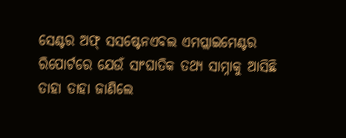ସେଣ୍ଟର ଅଫ୍ ସସଷ୍ଟେନଏବଲ ଏମପ୍ଲାଇମେଣ୍ଟର ରିପୋର୍ଟରେ ଯେଉଁ ସାଂଘାତିକ ତଥ୍ୟ ସାମ୍ନାକୁ ଆସିଛି ତାହା ତାହା ଜାଣିଲେ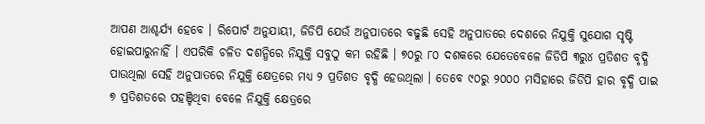ଆପଣ ଆଶ୍ଚର୍ଯ୍ୟ ହେବେ । ରିପୋର୍ଟ ଅନୁଯାୟୀ, ଜିଡିପି ଯେଉଁ ଅନୁପାତରେ ବଢୁଛି ସେହି ଅନୁପାତରେ ଦେଶରେ ନିଯୁକ୍ତି ସୁଯୋଗ ସୃଷ୍ଟି ହୋଇପାରୁନାହିଁ । ଏପରିକି ଚଳିତ ଦଶନ୍ଧିରେ ନିଯୁକ୍ତି ସବୁଠୁ କମ ରହିଛି । ୭୦ରୁ ୮୦ ଦଶକରେ ଯେତେବେଳେ ଜିଡିପି ୩ରୁ୪ ପ୍ରତିଶତ ବୃଦ୍ଧି ପାଉଥିଲା ସେହି ଅନୁପାତରେ ନିଯୁକ୍ତି କ୍ଷେତ୍ରରେ ମଧ୍ୟ ୨ ପ୍ରତିଶତ ବୃଦ୍ଧି ହେଉଥିଲା । ତେବେ ୯୦ରୁ ୨୦୦୦ ମସିହାରେ ଜିଡିପି ହାର ବୃଦ୍ଧି ପାଇ ୭ ପ୍ରତିଶତରେ ପହଞ୍ଚିଥିବା ବେଳେ ନିଯୁକ୍ତି କ୍ଷେତ୍ରରେ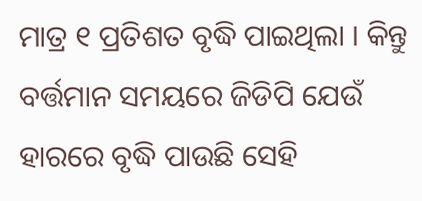ମାତ୍ର ୧ ପ୍ରତିଶତ ବୃଦ୍ଧି ପାଇଥିଲା । କିନ୍ତୁ ବର୍ତ୍ତମାନ ସମୟରେ ଜିଡିପି ଯେଉଁ ହାରରେ ବୃଦ୍ଧି ପାଉଛି ସେହି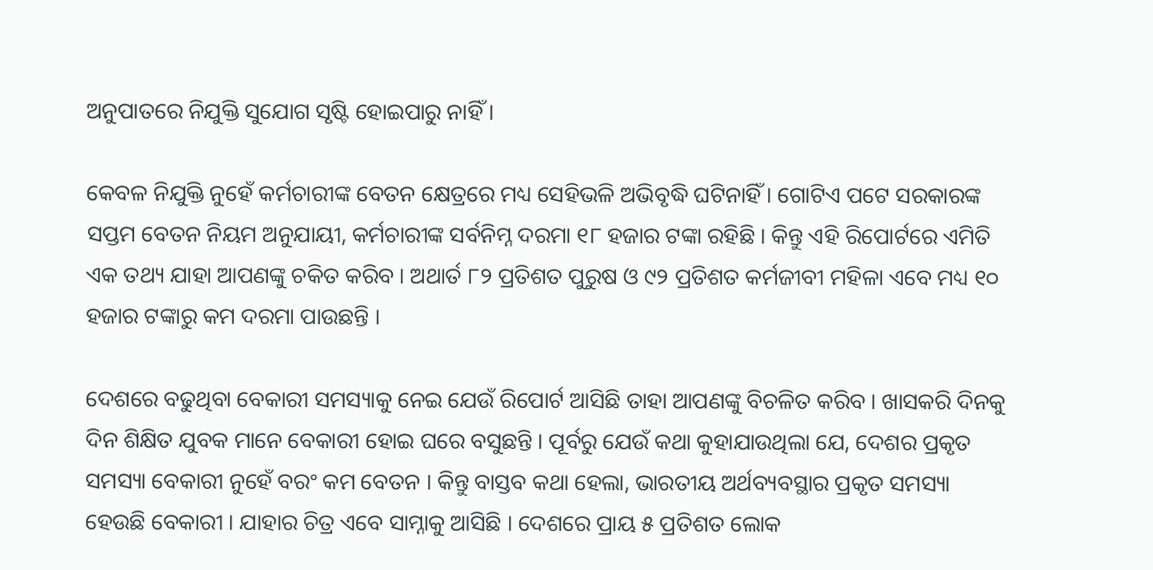ଅନୁପାତରେ ନିଯୁକ୍ତି ସୁଯୋଗ ସୃଷ୍ଟି ହୋଇପାରୁ ନାହିଁ ।

କେବଳ ନିଯୁକ୍ତି ନୁହେଁ କର୍ମଚାରୀଙ୍କ ବେତନ କ୍ଷେତ୍ରରେ ମଧ୍ୟ ସେହିଭଳି ଅଭିବୃଦ୍ଧି ଘଟିନାହିଁ । ଗୋଟିଏ ପଟେ ସରକାରଙ୍କ ସପ୍ତମ ବେତନ ନିୟମ ଅନୁଯାୟୀ, କର୍ମଚାରୀଙ୍କ ସର୍ବନିମ୍ନ ଦରମା ୧୮ ହଜାର ଟଙ୍କା ରହିଛି । କିନ୍ତୁ ଏହି ରିପୋର୍ଟରେ ଏମିତି ଏକ ତଥ୍ୟ ଯାହା ଆପଣଙ୍କୁ ଚକିତ କରିବ । ଅଥାର୍ତ ୮୨ ପ୍ରତିଶତ ପୁରୁଷ ଓ ୯୨ ପ୍ରତିଶତ କର୍ମଜୀବୀ ମହିଳା ଏବେ ମଧ୍ୟ ୧୦ ହଜାର ଟଙ୍କାରୁ କମ ଦରମା ପାଉଛନ୍ତି ।

ଦେଶରେ ବଢୁଥିବା ବେକାରୀ ସମସ୍ୟାକୁ ନେଇ ଯେଉଁ ରିପୋର୍ଟ ଆସିଛି ତାହା ଆପଣଙ୍କୁ ବିଚଳିତ କରିବ । ଖାସକରି ଦିନକୁ ଦିନ ଶିକ୍ଷିତ ଯୁବକ ମାନେ ବେକାରୀ ହୋଇ ଘରେ ବସୁଛନ୍ତି । ପୂର୍ବରୁ ଯେଉଁ କଥା କୁହାଯାଉଥିଲା ଯେ, ଦେଶର ପ୍ରକୃତ ସମସ୍ୟା ବେକାରୀ ନୁହେଁ ବରଂ କମ ବେତନ । କିନ୍ତୁ ବାସ୍ତବ କଥା ହେଲା, ଭାରତୀୟ ଅର୍ଥବ୍ୟବସ୍ଥାର ପ୍ରକୃତ ସମସ୍ୟା ହେଉଛି ବେକାରୀ । ଯାହାର ଚିତ୍ର ଏବେ ସାମ୍ନାକୁ ଆସିଛି । ଦେଶରେ ପ୍ରାୟ ୫ ପ୍ରତିଶତ ଲୋକ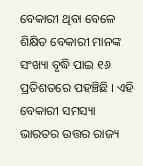ବେକାରୀ ଥିବା ବେଳେ ଶିକ୍ଷିତ ବେକାରୀ ମାନଙ୍କ ସଂଖ୍ୟା ବୃଦ୍ଧି ପାଇ ୧୬ ପ୍ରତିଶତରେ ପହଞ୍ଚିଛି । ଏହି ବେକାରୀ ସମସ୍ୟା ଭାରତର ଉତ୍ତର ରାଜ୍ୟ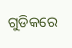ଗୁଡିକରେ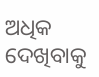ଅଧିକ ଦେଖିବାକୁ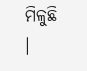ମିଳୁଛି ।